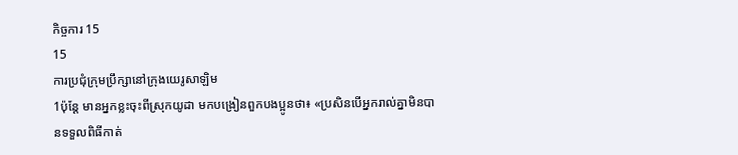កិច្ចការ 15
15
ការប្រជុំក្រុមប្រឹក្សានៅក្រុងយេរូសាឡិម
1ប៉ុន្ដែ មានអ្នកខ្លះចុះពីស្រុកយូដា មកបង្រៀនពួកបងប្អូនថា៖ «ប្រសិនបើអ្នករាល់គ្នាមិនបានទទួលពិធីកាត់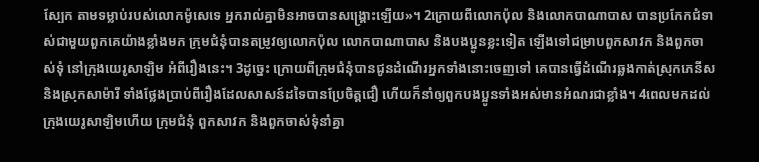ស្បែក តាមទម្លាប់របស់លោកម៉ូសេទេ អ្នករាល់គ្នាមិនអាចបានសង្គ្រោះឡើយ»។ 2ក្រោយពីលោកប៉ុល និងលោកបាណាបាស បានប្រកែកជំទាស់ជាមួយពួកគេយ៉ាងខ្លាំងមក ក្រុមជំនុំបានតម្រូវឲ្យលោកប៉ុល លោកបាណាបាស និងបងប្អូនខ្លះទៀត ឡើងទៅជម្រាបពួកសាវក និងពួកចាស់ទុំ នៅក្រុងយេរូសាឡិម អំពីរឿងនេះ។ 3ដូច្នេះ ក្រោយពីក្រុមជំនុំបានជូនដំណើរអ្នកទាំងនោះចេញទៅ គេបានធ្វើដំណើរឆ្លងកាត់ស្រុកភេនីស និងស្រុកសាម៉ារី ទាំងថ្លែងប្រាប់ពីរឿងដែលសាសន៍ដទៃបានប្រែចិត្តជឿ ហើយក៏នាំឲ្យពួកបងប្អូនទាំងអស់មានអំណរជាខ្លាំង។ 4ពេលមកដល់ក្រុងយេរូសាឡិមហើយ ក្រុមជំនុំ ពួកសាវក និងពួកចាស់ទុំនាំគ្នា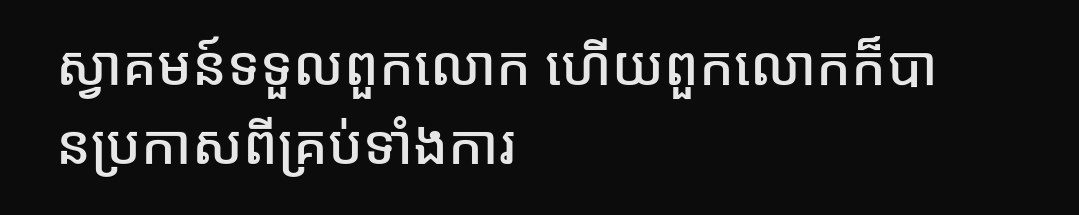ស្វាគមន៍ទទួលពួកលោក ហើយពួកលោកក៏បានប្រកាសពីគ្រប់ទាំងការ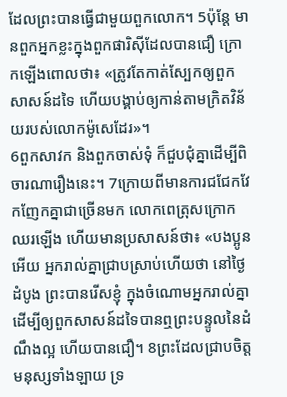ដែលព្រះបានធ្វើជាមួយពួកលោក។ 5ប៉ុន្ដែ មានពួកអ្នកខ្លះក្នុងពួកផារិស៊ីដែលបានជឿ ក្រោកឡើងពោលថា៖ «ត្រូវតែកាត់ស្បែកឲ្យពួកសាសន៍ដទៃ ហើយបង្គាប់ឲ្យកាន់តាមក្រិតវិន័យរបស់លោកម៉ូសេដែរ»។
6ពួកសាវក និងពួកចាស់ទុំ ក៏ជួបជុំគ្នាដើម្បីពិចារណារឿងនេះ។ 7ក្រោយពីមានការជជែកវែកញែកគ្នាជាច្រើនមក លោកពេត្រុសក្រោកឈរឡើង ហើយមានប្រសាសន៍ថា៖ «បងប្អូនអើយ អ្នករាល់គ្នាជ្រាបស្រាប់ហើយថា នៅថ្ងៃដំបូង ព្រះបានរើសខ្ញុំ ក្នុងចំណោមអ្នករាល់គ្នា ដើម្បីឲ្យពួកសាសន៍ដទៃបានឮព្រះបន្ទូលនៃដំណឹងល្អ ហើយបានជឿ។ 8ព្រះដែលជ្រាបចិត្តមនុស្សទាំងឡាយ ទ្រ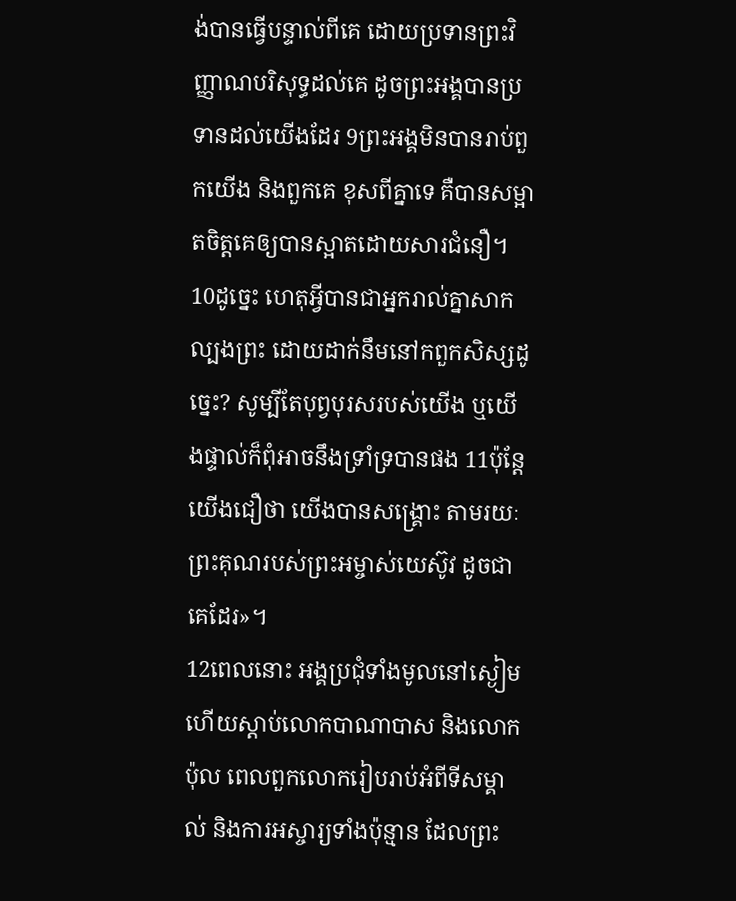ង់បានធ្វើបន្ទាល់ពីគេ ដោយប្រទានព្រះវិញ្ញាណបរិសុទ្ធដល់គេ ដូចព្រះអង្គបានប្រទានដល់យើងដែរ 9ព្រះអង្គមិនបានរាប់ពួកយើង និងពួកគេ ខុសពីគ្នាទេ គឺបានសម្អាតចិត្តគេឲ្យបានស្អាតដោយសារជំនឿ។ 10ដូច្នេះ ហេតុអ្វីបានជាអ្នករាល់គ្នាសាកល្បងព្រះ ដោយដាក់នឹមនៅកពួកសិស្សដូច្នេះ? សូម្បីតែបុព្វបុរសរបស់យើង ឬយើងផ្ទាល់ក៏ពុំអាចនឹងទ្រាំទ្របានផង 11ប៉ុន្ដែ យើងជឿថា យើងបានសង្គ្រោះ តាមរយៈព្រះគុណរបស់ព្រះអម្ចាស់យេស៊ូវ ដូចជាគេដែរ»។
12ពេលនោះ អង្គប្រជុំទាំងមូលនៅស្ងៀម ហើយស្តាប់លោកបាណាបាស និងលោកប៉ុល ពេលពួកលោករៀបរាប់អំពីទីសម្គាល់ និងការអស្ចារ្យទាំងប៉ុន្មាន ដែលព្រះ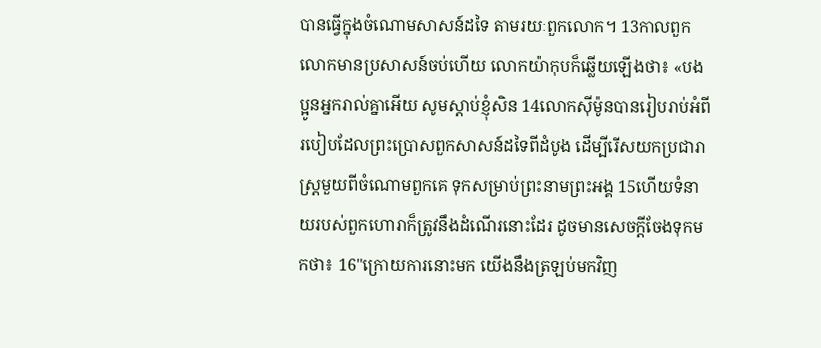បានធ្វើក្នុងចំណោមសាសន៍ដទៃ តាមរយៈពួកលោក។ 13កាលពួកលោកមានប្រសាសន៍ចប់ហើយ លោកយ៉ាកុបក៏ឆ្លើយឡើងថា៖ «បងប្អូនអ្នករាល់គ្នាអើយ សូមស្តាប់ខ្ញុំសិន 14លោកស៊ីម៉ូនបានរៀបរាប់អំពីរបៀបដែលព្រះប្រោសពួកសាសន៍ដទៃពីដំបូង ដើម្បីរើសយកប្រជារាស្ត្រមួយពីចំណោមពួកគេ ទុកសម្រាប់ព្រះនាមព្រះអង្គ 15ហើយទំនាយរបស់ពួកហោរាក៏ត្រូវនឹងដំណើរនោះដែរ ដូចមានសេចក្តីចែងទុកមកថា៖ 16"ក្រោយការនោះមក យើងនឹងត្រឡប់មកវិញ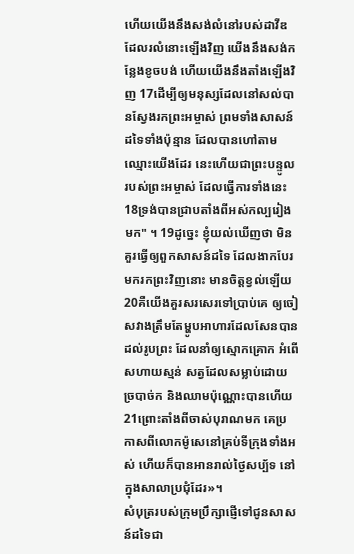ហើយយើងនឹងសង់លំនៅរបស់ដាវីឌដែលរលំនោះឡើងវិញ យើងនឹងសង់កន្លែងខូចបង់ ហើយយើងនឹងតាំងឡើងវិញ 17ដើម្បីឲ្យមនុស្សដែលនៅសល់បានស្វែងរកព្រះអម្ចាស់ ព្រមទាំងសាសន៍ដទៃទាំងប៉ុន្មាន ដែលបានហៅតាមឈ្មោះយើងដែរ នេះហើយជាព្រះបន្ទូលរបស់ព្រះអម្ចាស់ ដែលធ្វើការទាំងនេះ 18ទ្រង់បានជ្រាបតាំងពីអស់កល្បរៀងមក" ។ 19ដូច្នេះ ខ្ញុំយល់ឃើញថា មិនគួរធ្វើឲ្យពួកសាសន៍ដទៃ ដែលងាកបែរមករកព្រះវិញនោះ មានចិត្តខ្វល់ឡើយ 20គឺយើងគួរសរសេរទៅប្រាប់គេ ឲ្យចៀសវាងត្រឹមតែម្ហូបអាហារដែលសែនបានដល់រូបព្រះ ដែលនាំឲ្យស្មោកគ្រោក អំពើសហាយស្មន់ សត្វដែលសម្លាប់ដោយច្របាច់ក និងឈាមប៉ុណ្ណោះបានហើយ 21ព្រោះតាំងពីចាស់បុរាណមក គេប្រកាសពីលោកម៉ូសេនៅគ្រប់ទីក្រុងទាំងអស់ ហើយក៏បានអានរាល់ថ្ងៃសប្ប័ទ នៅក្នុងសាលាប្រជុំដែរ»។
សំបុត្ររបស់ក្រុមប្រឹក្សាផ្ញើទៅជូនសាសន៍ដទៃជា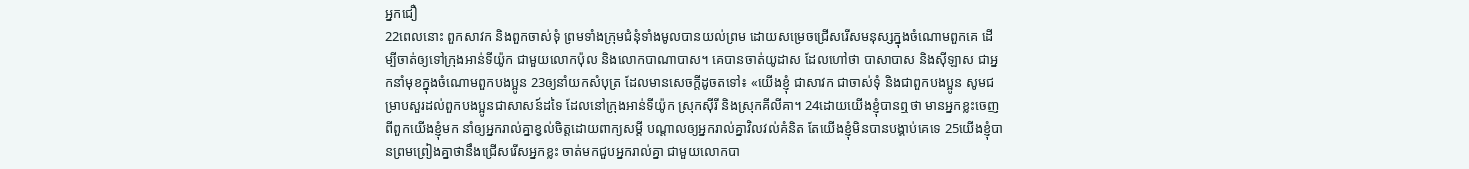អ្នកជឿ
22ពេលនោះ ពួកសាវក និងពួកចាស់ទុំ ព្រមទាំងក្រុមជំនុំទាំងមូលបានយល់ព្រម ដោយសម្រេចជ្រើសរើសមនុស្សក្នុងចំណោមពួកគេ ដើម្បីចាត់ឲ្យទៅក្រុងអាន់ទីយ៉ូក ជាមួយលោកប៉ុល និងលោកបាណាបាស។ គេបានចាត់យូដាស ដែលហៅថា បាសាបាស និងស៊ីឡាស ជាអ្នកនាំមុខក្នុងចំណោមពួកបងប្អូន 23ឲ្យនាំយកសំបុត្រ ដែលមានសេចក្ដីដូចតទៅ៖ «យើងខ្ញុំ ជាសាវក ជាចាស់ទុំ និងជាពួកបងប្អូន សូមជម្រាបសួរដល់ពួកបងប្អូនជាសាសន៍ដទៃ ដែលនៅក្រុងអាន់ទីយ៉ូក ស្រុកស៊ីរី និងស្រុកគីលីគា។ 24ដោយយើងខ្ញុំបានឮថា មានអ្នកខ្លះចេញពីពួកយើងខ្ញុំមក នាំឲ្យអ្នករាល់គ្នាខ្វល់ចិត្តដោយពាក្យសម្ដី បណ្ដាលឲ្យអ្នករាល់គ្នាវិលវល់គំនិត តែយើងខ្ញុំមិនបានបង្គាប់គេទេ 25យើងខ្ញុំបានព្រមព្រៀងគ្នាថានឹងជ្រើសរើសអ្នកខ្លះ ចាត់មកជួបអ្នករាល់គ្នា ជាមួយលោកបា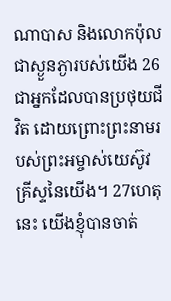ណាបាស និងលោកប៉ុល ជាស្ងួនភ្ងារបស់យើង 26ជាអ្នកដែលបានប្រថុយជីវិត ដោយព្រោះព្រះនាមរបស់ព្រះអម្ចាស់យេស៊ូវគ្រីស្ទនៃយើង។ 27ហេតុនេះ យើងខ្ញុំបានចាត់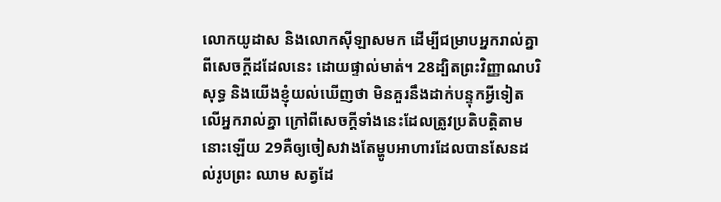លោកយូដាស និងលោកស៊ីឡាសមក ដើម្បីជម្រាបអ្នករាល់គ្នាពីសេចក្ដីដដែលនេះ ដោយផ្ទាល់មាត់។ 28ដ្បិតព្រះវិញ្ញាណបរិសុទ្ធ និងយើងខ្ញុំយល់ឃើញថា មិនគួរនឹងដាក់បន្ទុកអ្វីទៀតលើអ្នករាល់គ្នា ក្រៅពីសេចក្តីទាំងនេះដែលត្រូវប្រតិបត្តិតាមនោះឡើយ 29គឺឲ្យចៀសវាងតែម្ហូបអាហារដែលបានសែនដល់រូបព្រះ ឈាម សត្វដែ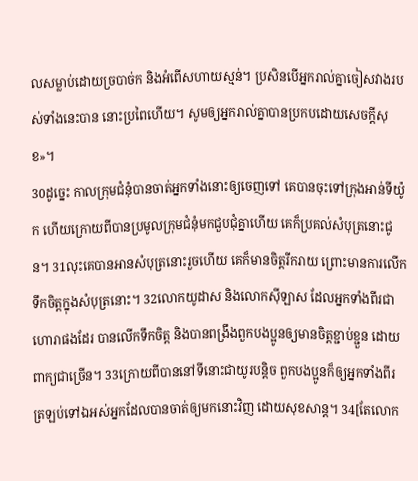លសម្លាប់ដោយច្របាច់ក និងអំពើសហាយស្មន់។ ប្រសិនបើអ្នករាល់គ្នាចៀសវាងរបស់ទាំងនេះបាន នោះប្រពៃហើយ។ សូមឲ្យអ្នករាល់គ្នាបានប្រកបដោយសេចក្តីសុខ»។
30ដូច្នេះ កាលក្រុមជំនុំបានចាត់អ្នកទាំងនោះឲ្យចេញទៅ គេបានចុះទៅក្រុងអាន់ទីយ៉ូក ហើយក្រោយពីបានប្រមូលក្រុមជំនុំមកជួបជុំគ្នាហើយ គេក៏ប្រគល់សំបុត្រនោះជូន។ 31លុះគេបានអានសំបុត្រនោះរួចហើយ គេក៏មានចិត្តរីករាយ ព្រោះមានការលើកទឹកចិត្តក្នុងសំបុត្រនោះ។ 32លោកយូដាស និងលោកស៊ីឡាស ដែលអ្នកទាំងពីរជាហោរាផងដែរ បានលើកទឹកចិត្ត និងបានពង្រឹងពួកបងប្អូនឲ្យមានចិត្តខ្ជាប់ខ្ជួន ដោយពាក្យជាច្រើន។ 33ក្រោយពីបាននៅទីនោះជាយូរបន្តិច ពួកបងប្អូនក៏ឲ្យអ្នកទាំងពីរ ត្រឡប់ទៅឯអស់អ្នកដែលបានចាត់ឲ្យមកនោះវិញ ដោយសុខសាន្ត។ 34[តែលោក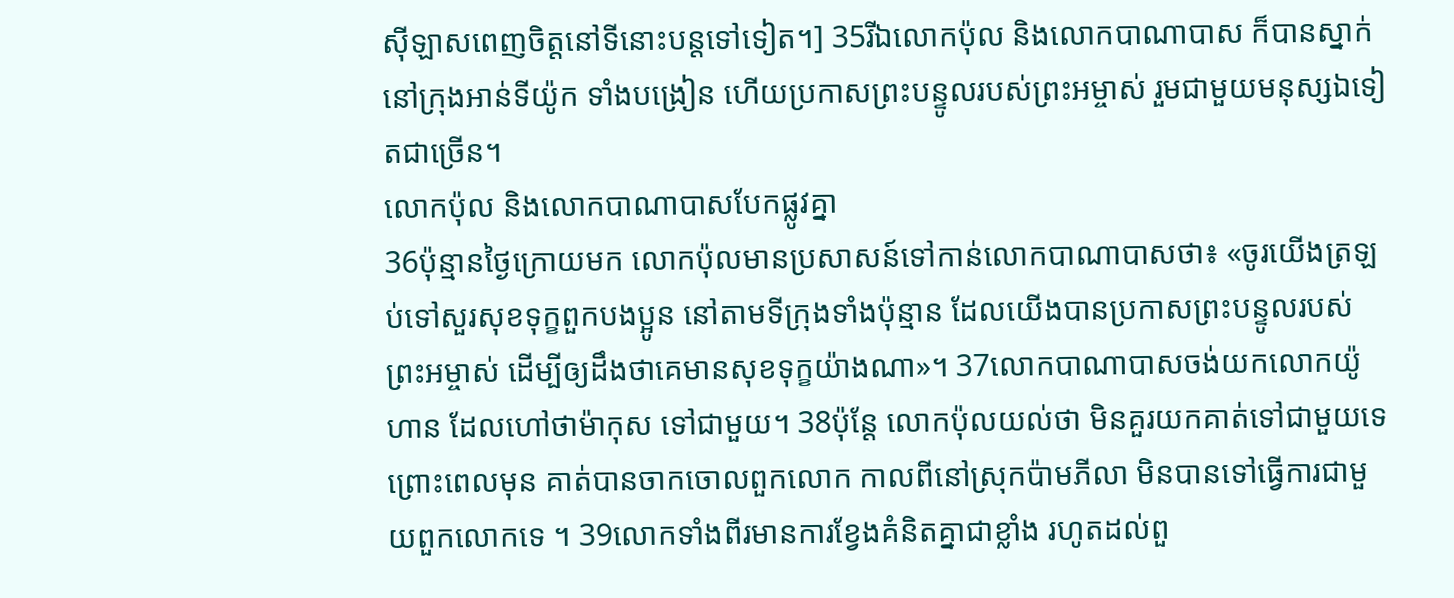ស៊ីឡាសពេញចិត្តនៅទីនោះបន្តទៅទៀត។] 35រីឯលោកប៉ុល និងលោកបាណាបាស ក៏បានស្នាក់នៅក្រុងអាន់ទីយ៉ូក ទាំងបង្រៀន ហើយប្រកាសព្រះបន្ទូលរបស់ព្រះអម្ចាស់ រួមជាមួយមនុស្សឯទៀតជាច្រើន។
លោកប៉ុល និងលោកបាណាបាសបែកផ្លូវគ្នា
36ប៉ុន្មានថ្ងៃក្រោយមក លោកប៉ុលមានប្រសាសន៍ទៅកាន់លោកបាណាបាសថា៖ «ចូរយើងត្រឡប់ទៅសួរសុខទុក្ខពួកបងប្អូន នៅតាមទីក្រុងទាំងប៉ុន្មាន ដែលយើងបានប្រកាសព្រះបន្ទូលរបស់ព្រះអម្ចាស់ ដើម្បីឲ្យដឹងថាគេមានសុខទុក្ខយ៉ាងណា»។ 37លោកបាណាបាសចង់យកលោកយ៉ូហាន ដែលហៅថាម៉ាកុស ទៅជាមួយ។ 38ប៉ុន្ដែ លោកប៉ុលយល់ថា មិនគួរយកគាត់ទៅជាមួយទេ ព្រោះពេលមុន គាត់បានចាកចោលពួកលោក កាលពីនៅស្រុកប៉ាមភីលា មិនបានទៅធ្វើការជាមួយពួកលោកទេ ។ 39លោកទាំងពីរមានការខ្វែងគំនិតគ្នាជាខ្លាំង រហូតដល់ពួ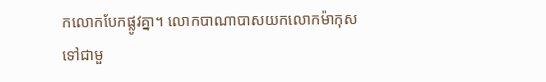កលោកបែកផ្លូវគ្នា។ លោកបាណាបាសយកលោកម៉ាកុសទៅជាមួ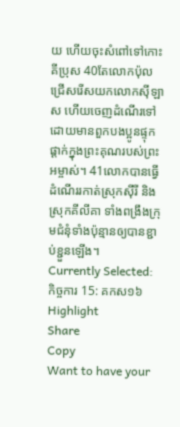យ ហើយចុះសំពៅទៅកោះគីប្រុស 40តែលោកប៉ុលជ្រើសរើសយកលោកស៊ីឡាស ហើយចេញដំណើរទៅ ដោយមានពួកបងប្អូនផ្ទុកផ្តាក់ក្នុងព្រះគុណរបស់ព្រះអម្ចាស់។ 41លោកបានធ្វើដំណើររកាត់ស្រុកស៊ីរី និងស្រុកគីលីគា ទាំងពង្រឹងក្រុមជំនុំទាំងប៉ុន្មានឲ្យបានខ្ជាប់ខ្ជួនឡើង។
Currently Selected:
កិច្ចការ 15: គកស១៦
Highlight
Share
Copy
Want to have your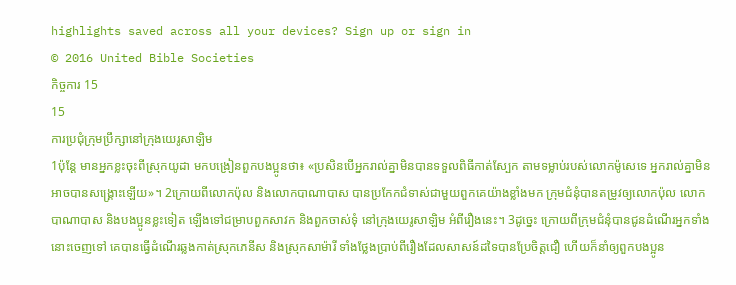highlights saved across all your devices? Sign up or sign in
© 2016 United Bible Societies
កិច្ចការ 15
15
ការប្រជុំក្រុមប្រឹក្សានៅក្រុងយេរូសាឡិម
1ប៉ុន្ដែ មានអ្នកខ្លះចុះពីស្រុកយូដា មកបង្រៀនពួកបងប្អូនថា៖ «ប្រសិនបើអ្នករាល់គ្នាមិនបានទទួលពិធីកាត់ស្បែក តាមទម្លាប់របស់លោកម៉ូសេទេ អ្នករាល់គ្នាមិនអាចបានសង្គ្រោះឡើយ»។ 2ក្រោយពីលោកប៉ុល និងលោកបាណាបាស បានប្រកែកជំទាស់ជាមួយពួកគេយ៉ាងខ្លាំងមក ក្រុមជំនុំបានតម្រូវឲ្យលោកប៉ុល លោកបាណាបាស និងបងប្អូនខ្លះទៀត ឡើងទៅជម្រាបពួកសាវក និងពួកចាស់ទុំ នៅក្រុងយេរូសាឡិម អំពីរឿងនេះ។ 3ដូច្នេះ ក្រោយពីក្រុមជំនុំបានជូនដំណើរអ្នកទាំងនោះចេញទៅ គេបានធ្វើដំណើរឆ្លងកាត់ស្រុកភេនីស និងស្រុកសាម៉ារី ទាំងថ្លែងប្រាប់ពីរឿងដែលសាសន៍ដទៃបានប្រែចិត្តជឿ ហើយក៏នាំឲ្យពួកបងប្អូន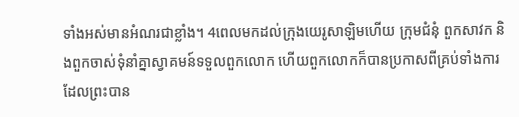ទាំងអស់មានអំណរជាខ្លាំង។ 4ពេលមកដល់ក្រុងយេរូសាឡិមហើយ ក្រុមជំនុំ ពួកសាវក និងពួកចាស់ទុំនាំគ្នាស្វាគមន៍ទទួលពួកលោក ហើយពួកលោកក៏បានប្រកាសពីគ្រប់ទាំងការ ដែលព្រះបាន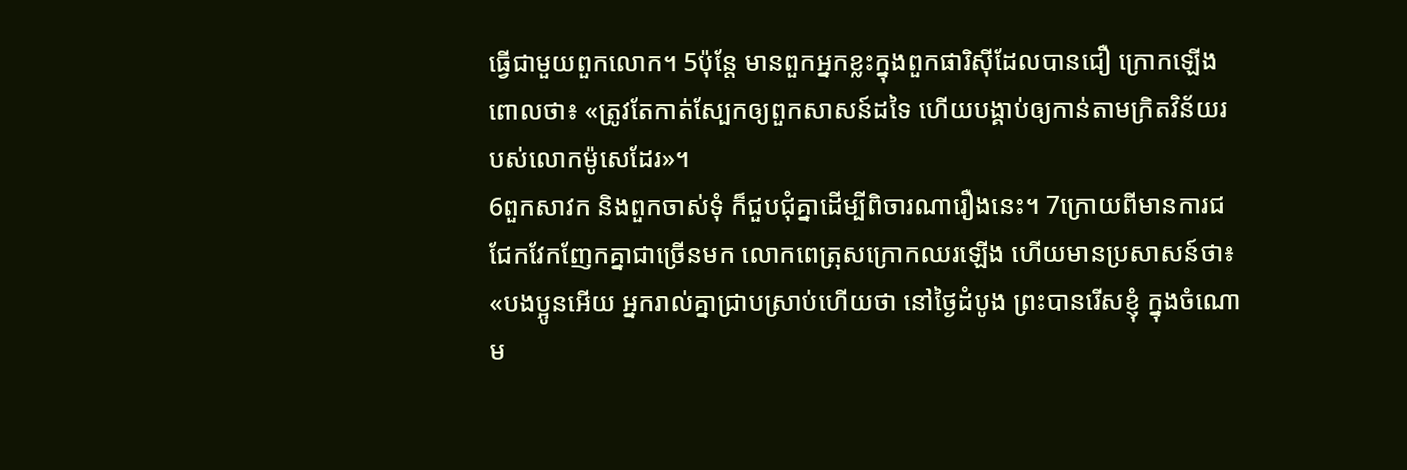ធ្វើជាមួយពួកលោក។ 5ប៉ុន្ដែ មានពួកអ្នកខ្លះក្នុងពួកផារិស៊ីដែលបានជឿ ក្រោកឡើងពោលថា៖ «ត្រូវតែកាត់ស្បែកឲ្យពួកសាសន៍ដទៃ ហើយបង្គាប់ឲ្យកាន់តាមក្រិតវិន័យរបស់លោកម៉ូសេដែរ»។
6ពួកសាវក និងពួកចាស់ទុំ ក៏ជួបជុំគ្នាដើម្បីពិចារណារឿងនេះ។ 7ក្រោយពីមានការជជែកវែកញែកគ្នាជាច្រើនមក លោកពេត្រុសក្រោកឈរឡើង ហើយមានប្រសាសន៍ថា៖ «បងប្អូនអើយ អ្នករាល់គ្នាជ្រាបស្រាប់ហើយថា នៅថ្ងៃដំបូង ព្រះបានរើសខ្ញុំ ក្នុងចំណោម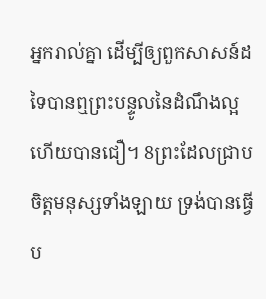អ្នករាល់គ្នា ដើម្បីឲ្យពួកសាសន៍ដទៃបានឮព្រះបន្ទូលនៃដំណឹងល្អ ហើយបានជឿ។ 8ព្រះដែលជ្រាបចិត្តមនុស្សទាំងឡាយ ទ្រង់បានធ្វើប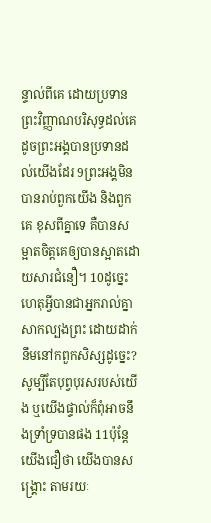ន្ទាល់ពីគេ ដោយប្រទានព្រះវិញ្ញាណបរិសុទ្ធដល់គេ ដូចព្រះអង្គបានប្រទានដល់យើងដែរ 9ព្រះអង្គមិនបានរាប់ពួកយើង និងពួកគេ ខុសពីគ្នាទេ គឺបានសម្អាតចិត្តគេឲ្យបានស្អាតដោយសារជំនឿ។ 10ដូច្នេះ ហេតុអ្វីបានជាអ្នករាល់គ្នាសាកល្បងព្រះ ដោយដាក់នឹមនៅកពួកសិស្សដូច្នេះ? សូម្បីតែបុព្វបុរសរបស់យើង ឬយើងផ្ទាល់ក៏ពុំអាចនឹងទ្រាំទ្របានផង 11ប៉ុន្ដែ យើងជឿថា យើងបានសង្គ្រោះ តាមរយៈ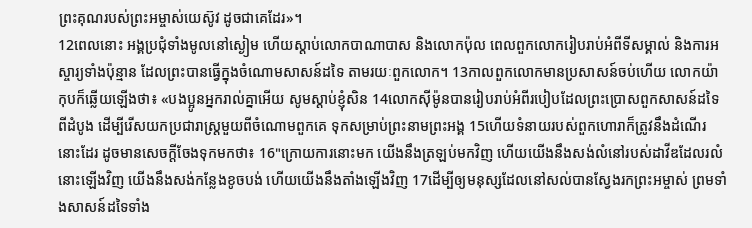ព្រះគុណរបស់ព្រះអម្ចាស់យេស៊ូវ ដូចជាគេដែរ»។
12ពេលនោះ អង្គប្រជុំទាំងមូលនៅស្ងៀម ហើយស្តាប់លោកបាណាបាស និងលោកប៉ុល ពេលពួកលោករៀបរាប់អំពីទីសម្គាល់ និងការអស្ចារ្យទាំងប៉ុន្មាន ដែលព្រះបានធ្វើក្នុងចំណោមសាសន៍ដទៃ តាមរយៈពួកលោក។ 13កាលពួកលោកមានប្រសាសន៍ចប់ហើយ លោកយ៉ាកុបក៏ឆ្លើយឡើងថា៖ «បងប្អូនអ្នករាល់គ្នាអើយ សូមស្តាប់ខ្ញុំសិន 14លោកស៊ីម៉ូនបានរៀបរាប់អំពីរបៀបដែលព្រះប្រោសពួកសាសន៍ដទៃពីដំបូង ដើម្បីរើសយកប្រជារាស្ត្រមួយពីចំណោមពួកគេ ទុកសម្រាប់ព្រះនាមព្រះអង្គ 15ហើយទំនាយរបស់ពួកហោរាក៏ត្រូវនឹងដំណើរនោះដែរ ដូចមានសេចក្តីចែងទុកមកថា៖ 16"ក្រោយការនោះមក យើងនឹងត្រឡប់មកវិញ ហើយយើងនឹងសង់លំនៅរបស់ដាវីឌដែលរលំនោះឡើងវិញ យើងនឹងសង់កន្លែងខូចបង់ ហើយយើងនឹងតាំងឡើងវិញ 17ដើម្បីឲ្យមនុស្សដែលនៅសល់បានស្វែងរកព្រះអម្ចាស់ ព្រមទាំងសាសន៍ដទៃទាំង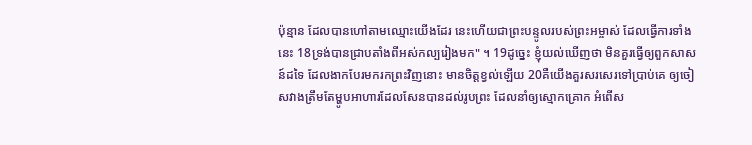ប៉ុន្មាន ដែលបានហៅតាមឈ្មោះយើងដែរ នេះហើយជាព្រះបន្ទូលរបស់ព្រះអម្ចាស់ ដែលធ្វើការទាំងនេះ 18ទ្រង់បានជ្រាបតាំងពីអស់កល្បរៀងមក" ។ 19ដូច្នេះ ខ្ញុំយល់ឃើញថា មិនគួរធ្វើឲ្យពួកសាសន៍ដទៃ ដែលងាកបែរមករកព្រះវិញនោះ មានចិត្តខ្វល់ឡើយ 20គឺយើងគួរសរសេរទៅប្រាប់គេ ឲ្យចៀសវាងត្រឹមតែម្ហូបអាហារដែលសែនបានដល់រូបព្រះ ដែលនាំឲ្យស្មោកគ្រោក អំពើស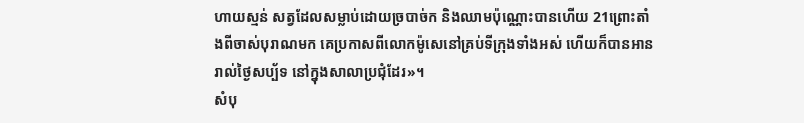ហាយស្មន់ សត្វដែលសម្លាប់ដោយច្របាច់ក និងឈាមប៉ុណ្ណោះបានហើយ 21ព្រោះតាំងពីចាស់បុរាណមក គេប្រកាសពីលោកម៉ូសេនៅគ្រប់ទីក្រុងទាំងអស់ ហើយក៏បានអានរាល់ថ្ងៃសប្ប័ទ នៅក្នុងសាលាប្រជុំដែរ»។
សំបុ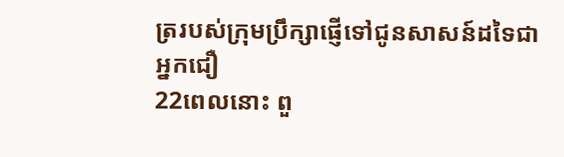ត្ររបស់ក្រុមប្រឹក្សាផ្ញើទៅជូនសាសន៍ដទៃជាអ្នកជឿ
22ពេលនោះ ពួ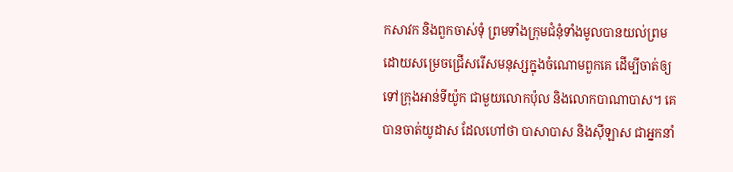កសាវក និងពួកចាស់ទុំ ព្រមទាំងក្រុមជំនុំទាំងមូលបានយល់ព្រម ដោយសម្រេចជ្រើសរើសមនុស្សក្នុងចំណោមពួកគេ ដើម្បីចាត់ឲ្យទៅក្រុងអាន់ទីយ៉ូក ជាមួយលោកប៉ុល និងលោកបាណាបាស។ គេបានចាត់យូដាស ដែលហៅថា បាសាបាស និងស៊ីឡាស ជាអ្នកនាំ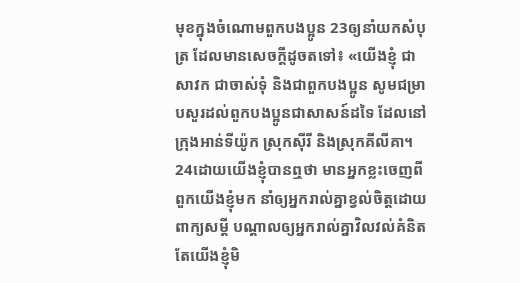មុខក្នុងចំណោមពួកបងប្អូន 23ឲ្យនាំយកសំបុត្រ ដែលមានសេចក្ដីដូចតទៅ៖ «យើងខ្ញុំ ជាសាវក ជាចាស់ទុំ និងជាពួកបងប្អូន សូមជម្រាបសួរដល់ពួកបងប្អូនជាសាសន៍ដទៃ ដែលនៅក្រុងអាន់ទីយ៉ូក ស្រុកស៊ីរី និងស្រុកគីលីគា។ 24ដោយយើងខ្ញុំបានឮថា មានអ្នកខ្លះចេញពីពួកយើងខ្ញុំមក នាំឲ្យអ្នករាល់គ្នាខ្វល់ចិត្តដោយពាក្យសម្ដី បណ្ដាលឲ្យអ្នករាល់គ្នាវិលវល់គំនិត តែយើងខ្ញុំមិ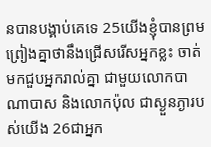នបានបង្គាប់គេទេ 25យើងខ្ញុំបានព្រមព្រៀងគ្នាថានឹងជ្រើសរើសអ្នកខ្លះ ចាត់មកជួបអ្នករាល់គ្នា ជាមួយលោកបាណាបាស និងលោកប៉ុល ជាស្ងួនភ្ងារបស់យើង 26ជាអ្នក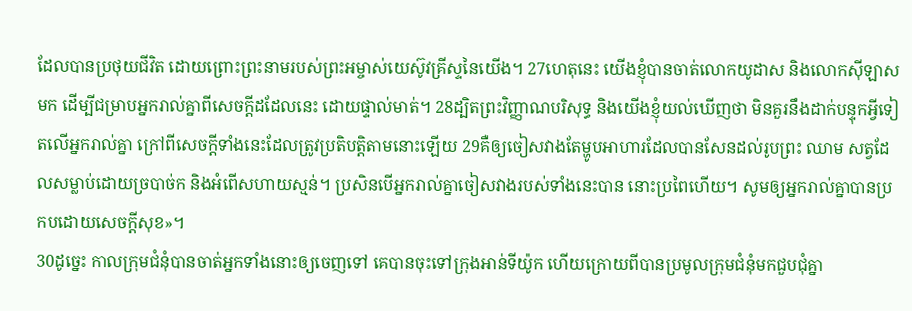ដែលបានប្រថុយជីវិត ដោយព្រោះព្រះនាមរបស់ព្រះអម្ចាស់យេស៊ូវគ្រីស្ទនៃយើង។ 27ហេតុនេះ យើងខ្ញុំបានចាត់លោកយូដាស និងលោកស៊ីឡាសមក ដើម្បីជម្រាបអ្នករាល់គ្នាពីសេចក្ដីដដែលនេះ ដោយផ្ទាល់មាត់។ 28ដ្បិតព្រះវិញ្ញាណបរិសុទ្ធ និងយើងខ្ញុំយល់ឃើញថា មិនគួរនឹងដាក់បន្ទុកអ្វីទៀតលើអ្នករាល់គ្នា ក្រៅពីសេចក្តីទាំងនេះដែលត្រូវប្រតិបត្តិតាមនោះឡើយ 29គឺឲ្យចៀសវាងតែម្ហូបអាហារដែលបានសែនដល់រូបព្រះ ឈាម សត្វដែលសម្លាប់ដោយច្របាច់ក និងអំពើសហាយស្មន់។ ប្រសិនបើអ្នករាល់គ្នាចៀសវាងរបស់ទាំងនេះបាន នោះប្រពៃហើយ។ សូមឲ្យអ្នករាល់គ្នាបានប្រកបដោយសេចក្តីសុខ»។
30ដូច្នេះ កាលក្រុមជំនុំបានចាត់អ្នកទាំងនោះឲ្យចេញទៅ គេបានចុះទៅក្រុងអាន់ទីយ៉ូក ហើយក្រោយពីបានប្រមូលក្រុមជំនុំមកជួបជុំគ្នា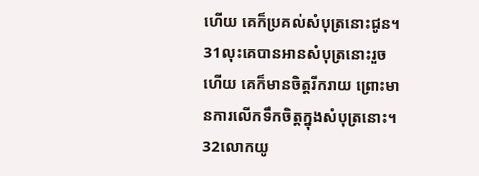ហើយ គេក៏ប្រគល់សំបុត្រនោះជូន។ 31លុះគេបានអានសំបុត្រនោះរួចហើយ គេក៏មានចិត្តរីករាយ ព្រោះមានការលើកទឹកចិត្តក្នុងសំបុត្រនោះ។ 32លោកយូ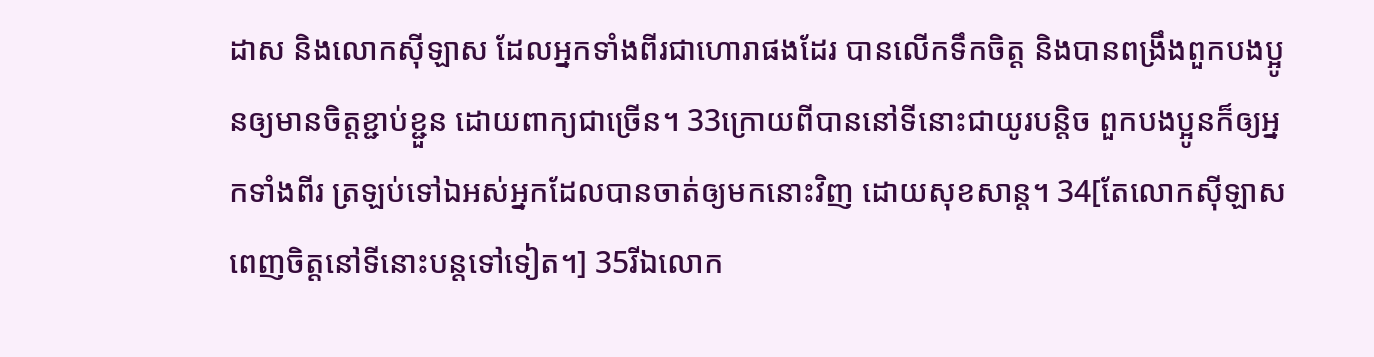ដាស និងលោកស៊ីឡាស ដែលអ្នកទាំងពីរជាហោរាផងដែរ បានលើកទឹកចិត្ត និងបានពង្រឹងពួកបងប្អូនឲ្យមានចិត្តខ្ជាប់ខ្ជួន ដោយពាក្យជាច្រើន។ 33ក្រោយពីបាននៅទីនោះជាយូរបន្តិច ពួកបងប្អូនក៏ឲ្យអ្នកទាំងពីរ ត្រឡប់ទៅឯអស់អ្នកដែលបានចាត់ឲ្យមកនោះវិញ ដោយសុខសាន្ត។ 34[តែលោកស៊ីឡាសពេញចិត្តនៅទីនោះបន្តទៅទៀត។] 35រីឯលោក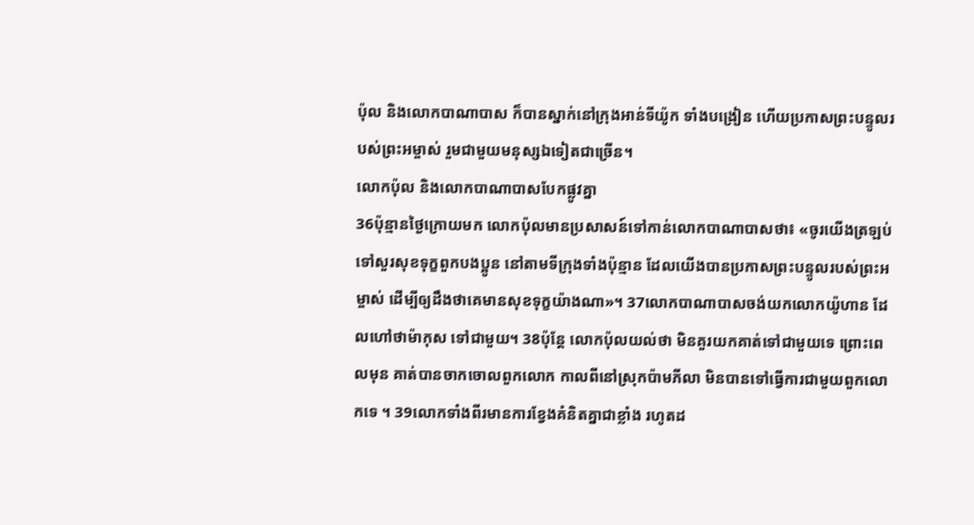ប៉ុល និងលោកបាណាបាស ក៏បានស្នាក់នៅក្រុងអាន់ទីយ៉ូក ទាំងបង្រៀន ហើយប្រកាសព្រះបន្ទូលរបស់ព្រះអម្ចាស់ រួមជាមួយមនុស្សឯទៀតជាច្រើន។
លោកប៉ុល និងលោកបាណាបាសបែកផ្លូវគ្នា
36ប៉ុន្មានថ្ងៃក្រោយមក លោកប៉ុលមានប្រសាសន៍ទៅកាន់លោកបាណាបាសថា៖ «ចូរយើងត្រឡប់ទៅសួរសុខទុក្ខពួកបងប្អូន នៅតាមទីក្រុងទាំងប៉ុន្មាន ដែលយើងបានប្រកាសព្រះបន្ទូលរបស់ព្រះអម្ចាស់ ដើម្បីឲ្យដឹងថាគេមានសុខទុក្ខយ៉ាងណា»។ 37លោកបាណាបាសចង់យកលោកយ៉ូហាន ដែលហៅថាម៉ាកុស ទៅជាមួយ។ 38ប៉ុន្ដែ លោកប៉ុលយល់ថា មិនគួរយកគាត់ទៅជាមួយទេ ព្រោះពេលមុន គាត់បានចាកចោលពួកលោក កាលពីនៅស្រុកប៉ាមភីលា មិនបានទៅធ្វើការជាមួយពួកលោកទេ ។ 39លោកទាំងពីរមានការខ្វែងគំនិតគ្នាជាខ្លាំង រហូតដ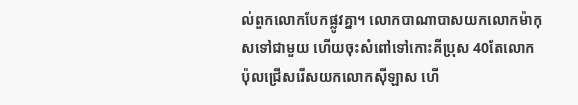ល់ពួកលោកបែកផ្លូវគ្នា។ លោកបាណាបាសយកលោកម៉ាកុសទៅជាមួយ ហើយចុះសំពៅទៅកោះគីប្រុស 40តែលោកប៉ុលជ្រើសរើសយកលោកស៊ីឡាស ហើ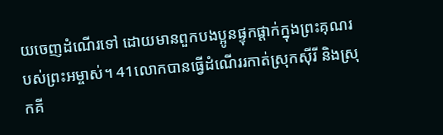យចេញដំណើរទៅ ដោយមានពួកបងប្អូនផ្ទុកផ្តាក់ក្នុងព្រះគុណរបស់ព្រះអម្ចាស់។ 41លោកបានធ្វើដំណើររកាត់ស្រុកស៊ីរី និងស្រុកគី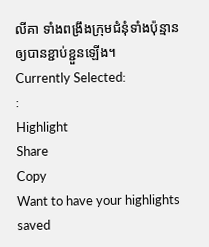លីគា ទាំងពង្រឹងក្រុមជំនុំទាំងប៉ុន្មានឲ្យបានខ្ជាប់ខ្ជួនឡើង។
Currently Selected:
:
Highlight
Share
Copy
Want to have your highlights saved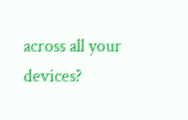across all your devices?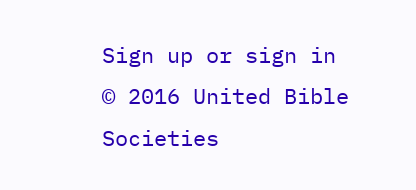Sign up or sign in
© 2016 United Bible Societies